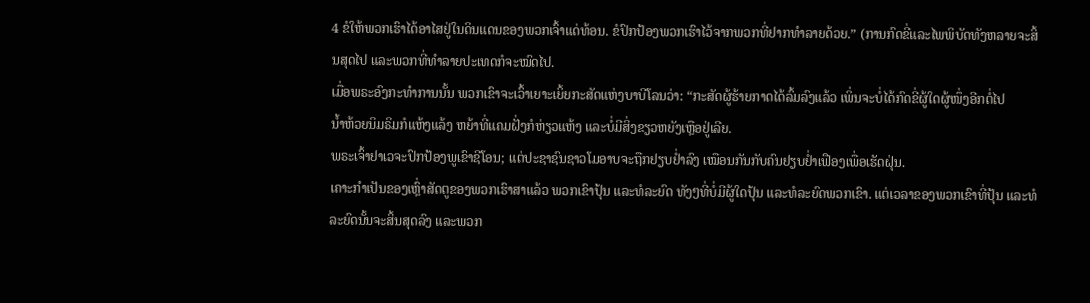4 ຂໍໃຫ້ພວກເຮົາໄດ້ອາໄສຢູ່ໃນດິນແດນຂອງພວກເຈົ້າແດ່ທ້ອນ. ຂໍປົກປ້ອງພວກເຮົາໄວ້ຈາກພວກທີ່ຢາກທຳລາຍດ້ວຍ.” (ການກົດຂີ່ແລະໄພພິບັດທັງຫລາຍຈະສິ້ນສຸດໄປ ແລະພວກທີ່ທຳລາຍປະເທດກໍຈະໝົດໄປ.
ເມື່ອພຣະອົງກະທຳການນັ້ນ ພວກເຂົາຈະເວົ້າເຍາະເຍິ້ຍກະສັດແຫ່ງບາບີໂລນວ່າ: “ກະສັດຜູ້ຮ້າຍກາດໄດ້ລົ້ມລົງແລ້ວ ເພິ່ນຈະບໍ່ໄດ້ກົດຂີ່ຜູ້ໃດຜູ້ໜຶ່ງອີກຕໍ່ໄປ
ນໍ້າຫ້ວຍນິມຣິມກໍແຫ້ງແລ້ງ ຫຍ້າທີ່ແຄມຝັ່ງກໍຫ່ຽວແຫ້ງ ແລະບໍ່ມີສິ່ງຂຽວຫຍັງເຫຼືອຢູ່ເລີຍ.
ພຣະເຈົ້າຢາເວຈະປົກປ້ອງພູເຂົາຊີໂອນ; ແຕ່ປະຊາຊົນຊາວໂມອາບຈະຖືກຢຽບຢໍ່າລົງ ເໝືອນກັນກັບຄົນຢຽບຢໍ່າເຟືອງເພື່ອເຮັດຝຸ່ນ.
ເຄາະກຳເປັນຂອງເຫຼົ່າສັດຕູຂອງພວກເຮົາສາແລ້ວ ພວກເຂົາປຸ້ນ ແລະທໍລະຍົດ ທັງໆທີ່ບໍ່ມີຜູ້ໃດປຸ້ນ ແລະທໍລະຍົດພວກເຂົາ. ແຕ່ເວລາຂອງພວກເຂົາທີ່ປຸ້ນ ແລະທໍລະຍົດນັ້ນຈະສິ້ນສຸດລົງ ແລະພວກ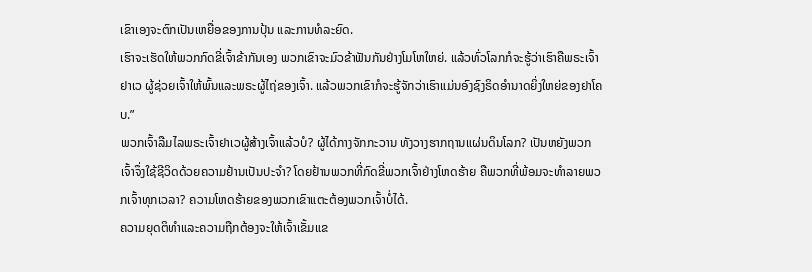ເຂົາເອງຈະຕົກເປັນເຫຍື່ອຂອງການປຸ້ນ ແລະການທໍລະຍົດ.
ເຮົາຈະເຮັດໃຫ້ພວກກົດຂີ່ເຈົ້າຂ້າກັນເອງ ພວກເຂົາຈະມົວຂ້າຟັນກັນຢ່າງໂມໂຫໃຫຍ່. ແລ້ວທົ່ວໂລກກໍຈະຮູ້ວ່າເຮົາຄືພຣະເຈົ້າຢາເວ ຜູ້ຊ່ວຍເຈົ້າໃຫ້ພົ້ນແລະພຣະຜູ້ໄຖ່ຂອງເຈົ້າ. ແລ້ວພວກເຂົາກໍຈະຮູ້ຈັກວ່າເຮົາແມ່ນອົງຊົງຣິດອຳນາດຍິ່ງໃຫຍ່ຂອງຢາໂຄບ.”
ພວກເຈົ້າລືມໄລພຣະເຈົ້າຢາເວຜູ້ສ້າງເຈົ້າແລ້ວບໍ? ຜູ້ໄດ້ກາງຈັກກະວານ ທັງວາງຮາກຖານແຜ່ນດິນໂລກ? ເປັນຫຍັງພວກເຈົ້າຈຶ່ງໃຊ້ຊີວິດດ້ວຍຄວາມຢ້ານເປັນປະຈຳ? ໂດຍຢ້ານພວກທີ່ກົດຂີ່ພວກເຈົ້າຢ່າງໂຫດຮ້າຍ ຄືພວກທີ່ພ້ອມຈະທຳລາຍພວກເຈົ້າທຸກເວລາ? ຄວາມໂຫດຮ້າຍຂອງພວກເຂົາແຕະຕ້ອງພວກເຈົ້າບໍ່ໄດ້.
ຄວາມຍຸດຕິທຳແລະຄວາມຖືກຕ້ອງຈະໃຫ້ເຈົ້າເຂັ້ມແຂ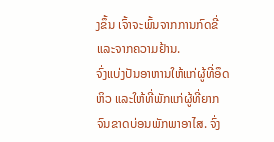ງຂຶ້ນ ເຈົ້າຈະພົ້ນຈາກການກົດຂີ່ແລະຈາກຄວາມຢ້ານ.
ຈົ່ງແບ່ງປັນອາຫານໃຫ້ແກ່ຜູ້ທີ່ອຶດຫິວ ແລະໃຫ້ທີ່ພັກແກ່ຜູ້ທີ່ຍາກຈົນຂາດບ່ອນພັກພາອາໄສ. ຈົ່ງ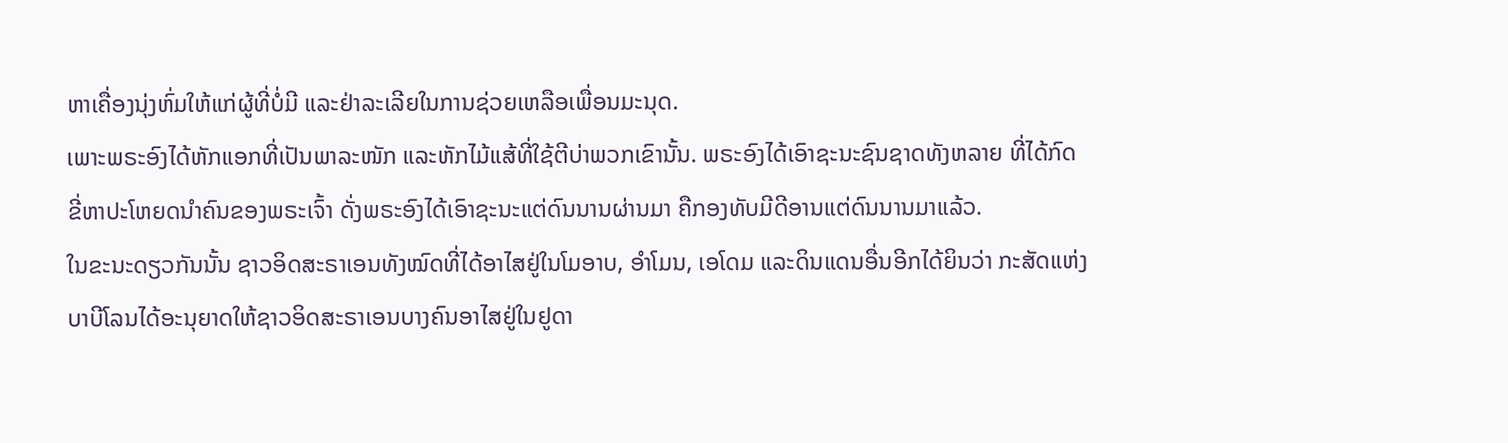ຫາເຄື່ອງນຸ່ງຫົ່ມໃຫ້ແກ່ຜູ້ທີ່ບໍ່ມີ ແລະຢ່າລະເລີຍໃນການຊ່ວຍເຫລືອເພື່ອນມະນຸດ.
ເພາະພຣະອົງໄດ້ຫັກແອກທີ່ເປັນພາລະໜັກ ແລະຫັກໄມ້ແສ້ທີ່ໃຊ້ຕີບ່າພວກເຂົານັ້ນ. ພຣະອົງໄດ້ເອົາຊະນະຊົນຊາດທັງຫລາຍ ທີ່ໄດ້ກົດຂີ່ຫາປະໂຫຍດນຳຄົນຂອງພຣະເຈົ້າ ດັ່ງພຣະອົງໄດ້ເອົາຊະນະແຕ່ດົນນານຜ່ານມາ ຄືກອງທັບມີດີອານແຕ່ດົນນານມາແລ້ວ.
ໃນຂະນະດຽວກັນນັ້ນ ຊາວອິດສະຣາເອນທັງໝົດທີ່ໄດ້ອາໄສຢູ່ໃນໂມອາບ, ອຳໂມນ, ເອໂດມ ແລະດິນແດນອື່ນອີກໄດ້ຍິນວ່າ ກະສັດແຫ່ງບາບີໂລນໄດ້ອະນຸຍາດໃຫ້ຊາວອິດສະຣາເອນບາງຄົນອາໄສຢູ່ໃນຢູດາ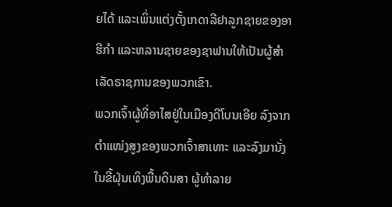ຍໄດ້ ແລະເພິ່ນແຕ່ງຕັ້ງເກດາລີຢາລູກຊາຍຂອງອາຮີກຳ ແລະຫລານຊາຍຂອງຊາຟານໃຫ້ເປັນຜູ້ສຳເລັດຣາຊການຂອງພວກເຂົາ.
ພວກເຈົ້າຜູ້ທີ່ອາໄສຢູ່ໃນເມືອງດີໂບນເອີຍ ລົງຈາກຕຳແໜ່ງສູງຂອງພວກເຈົ້າສາເທາະ ແລະລົງມານັ່ງໃນຂີ້ຝຸ່ນເທິງພື້ນດິນສາ ຜູ້ທຳລາຍ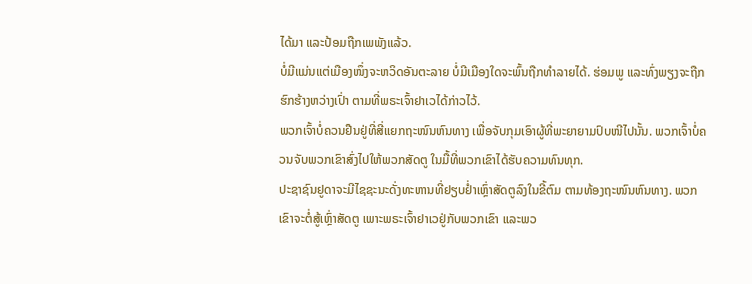ໄດ້ມາ ແລະປ້ອມຖືກເພພັງແລ້ວ.
ບໍ່ມີແມ່ນແຕ່ເມືອງໜຶ່ງຈະຫວິດອັນຕະລາຍ ບໍ່ມີເມືອງໃດຈະພົ້ນຖືກທຳລາຍໄດ້. ຮ່ອມພູ ແລະທົ່ງພຽງຈະຖືກຮົກຮ້າງຫວ່າງເປົ່າ ຕາມທີ່ພຣະເຈົ້າຢາເວໄດ້ກ່າວໄວ້.
ພວກເຈົ້າບໍ່ຄວນຢືນຢູ່ທີ່ສີ່ແຍກຖະໜົນຫົນທາງ ເພື່ອຈັບກຸມເອົາຜູ້ທີ່ພະຍາຍາມປົບໜີໄປນັ້ນ. ພວກເຈົ້າບໍ່ຄວນຈັບພວກເຂົາສົ່ງໄປໃຫ້ພວກສັດຕູ ໃນມື້ທີ່ພວກເຂົາໄດ້ຮັບຄວາມທົນທຸກ.
ປະຊາຊົນຢູດາຈະມີໄຊຊະນະດັ່ງທະຫານທີ່ຢຽບຢໍ່າເຫຼົ່າສັດຕູລົງໃນຂີ້ຕົມ ຕາມທ້ອງຖະໜົນຫົນທາງ. ພວກເຂົາຈະຕໍ່ສູ້ເຫຼົ່າສັດຕູ ເພາະພຣະເຈົ້າຢາເວຢູ່ກັບພວກເຂົາ ແລະພວ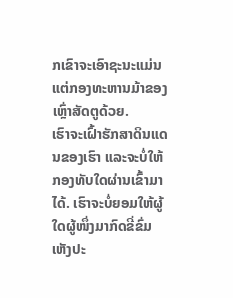ກເຂົາຈະເອົາຊະນະແມ່ນແຕ່ກອງທະຫານມ້າຂອງເຫຼົ່າສັດຕູດ້ວຍ.
ເຮົາຈະເຝົ້າຮັກສາດິນແດນຂອງເຮົາ ແລະຈະບໍ່ໃຫ້ກອງທັບໃດຜ່ານເຂົ້າມາໄດ້. ເຮົາຈະບໍ່ຍອມໃຫ້ຜູ້ໃດຜູ້ໜຶ່ງມາກົດຂີ່ຂົ່ມເຫັງປະ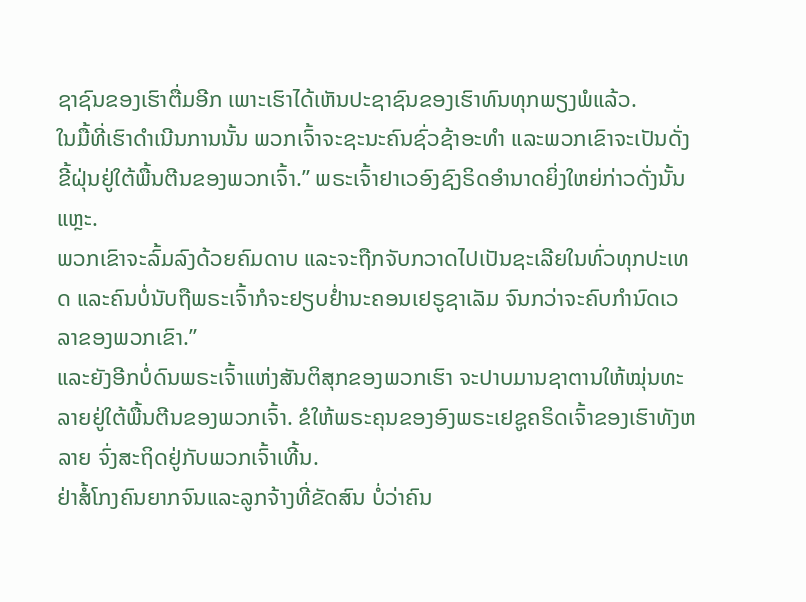ຊາຊົນຂອງເຮົາຕື່ມອີກ ເພາະເຮົາໄດ້ເຫັນປະຊາຊົນຂອງເຮົາທົນທຸກພຽງພໍແລ້ວ.
ໃນມື້ທີ່ເຮົາດຳເນີນການນັ້ນ ພວກເຈົ້າຈະຊະນະຄົນຊົ່ວຊ້າອະທຳ ແລະພວກເຂົາຈະເປັນດັ່ງຂີ້ຝຸ່ນຢູ່ໃຕ້ພື້ນຕີນຂອງພວກເຈົ້າ.” ພຣະເຈົ້າຢາເວອົງຊົງຣິດອຳນາດຍິ່ງໃຫຍ່ກ່າວດັ່ງນັ້ນແຫຼະ.
ພວກເຂົາຈະລົ້ມລົງດ້ວຍຄົມດາບ ແລະຈະຖືກຈັບກວາດໄປເປັນຊະເລີຍໃນທົ່ວທຸກປະເທດ ແລະຄົນບໍ່ນັບຖືພຣະເຈົ້າກໍຈະຢຽບຢໍ່ານະຄອນເຢຣູຊາເລັມ ຈົນກວ່າຈະຄົບກຳນົດເວລາຂອງພວກເຂົາ.”
ແລະຍັງອີກບໍ່ດົນພຣະເຈົ້າແຫ່ງສັນຕິສຸກຂອງພວກເຮົາ ຈະປາບມານຊາຕານໃຫ້ໝຸ່ນທະລາຍຢູ່ໃຕ້ພື້ນຕີນຂອງພວກເຈົ້າ. ຂໍໃຫ້ພຣະຄຸນຂອງອົງພຣະເຢຊູຄຣິດເຈົ້າຂອງເຮົາທັງຫລາຍ ຈົ່ງສະຖິດຢູ່ກັບພວກເຈົ້າເທີ້ນ.
ຢ່າສໍ້ໂກງຄົນຍາກຈົນແລະລູກຈ້າງທີ່ຂັດສົນ ບໍ່ວ່າຄົນ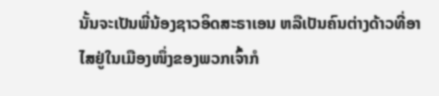ນັ້ນຈະເປັນພີ່ນ້ອງຊາວອິດສະຣາເອນ ຫລືເປັນຄົນຕ່າງດ້າວທີ່ອາໄສຢູ່ໃນເມືອງໜຶ່ງຂອງພວກເຈົ້າກໍ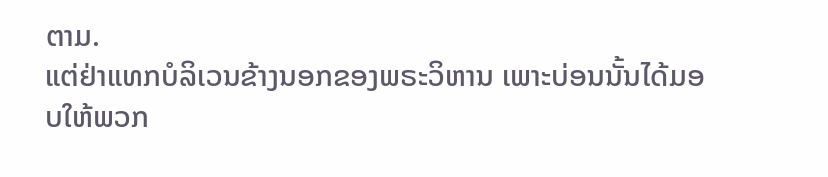ຕາມ.
ແຕ່ຢ່າແທກບໍລິເວນຂ້າງນອກຂອງພຣະວິຫານ ເພາະບ່ອນນັ້ນໄດ້ມອບໃຫ້ພວກ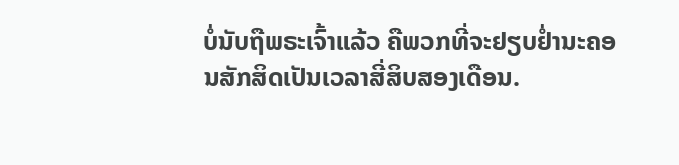ບໍ່ນັບຖືພຣະເຈົ້າແລ້ວ ຄືພວກທີ່ຈະຢຽບຢໍ່ານະຄອນສັກສິດເປັນເວລາສີ່ສິບສອງເດືອນ.